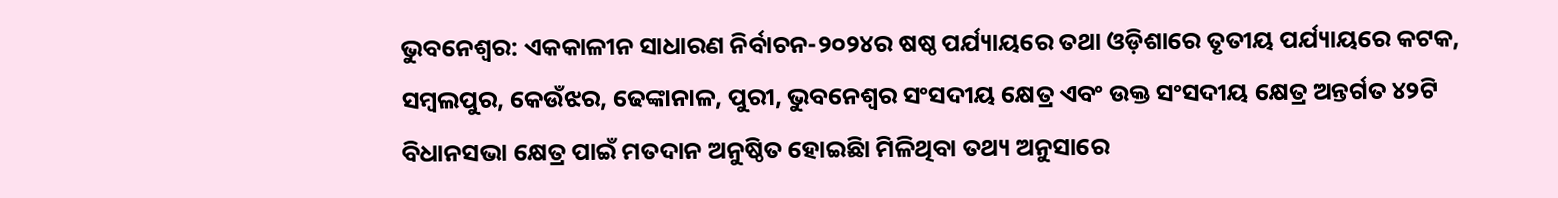ଭୁବନେଶ୍ୱର: ଏକକାଳୀନ ସାଧାରଣ ନିର୍ବାଚନ-୨୦୨୪ର ଷଷ୍ଠ ପର୍ଯ୍ୟାୟରେ ତଥା ଓଡ଼ିଶାରେ ତୃତୀୟ ପର୍ଯ୍ୟାୟରେ କଟକ, ସମ୍ବଲପୁର, କେଉଁଝର, ଢେଙ୍କାନାଳ, ପୁରୀ, ଭୁବନେଶ୍ୱର ସଂସଦୀୟ କ୍ଷେତ୍ର ଏବଂ ଉକ୍ତ ସଂସଦୀୟ କ୍ଷେତ୍ର ଅନ୍ତର୍ଗତ ୪୨ଟି ବିଧାନସଭା କ୍ଷେତ୍ର ପାଇଁ ମତଦାନ ଅନୁଷ୍ଠିତ ହୋଇଛିା ମିଳିଥିବା ତଥ୍ୟ ଅନୁସାରେ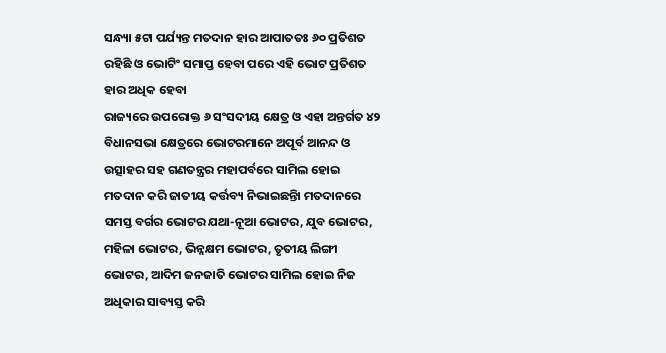ସନ୍ଧ୍ୟା ୫ଟା ପର୍ଯ୍ୟନ୍ତ ମତଦାନ ହାର ଆପାତତଃ ୬୦ ପ୍ରତିଶତ ରହିଛି ଓ ଭୋଟିଂ ସମାପ୍ତ ହେବା ପରେ ଏହି ଭୋଟ ପ୍ରତିଶତ ହାର ଅଧିକ ହେବା
ରାଜ୍ୟରେ ଉପରୋକ୍ତ ୬ ସଂସଦୀୟ କ୍ଷେତ୍ର ଓ ଏହା ଅନ୍ତର୍ଗତ ୪୨ ବିଧାନସଭା କ୍ଷେତ୍ରରେ ଭୋଟରମାନେ ଅପୂର୍ବ ଆନନ୍ଦ ଓ ଉତ୍ସାହର ସହ ଗଣତନ୍ତ୍ରର ମହାପର୍ବରେ ସାମିଲ ହୋଇ ମତଦାନ କରି ଜାତୀୟ କର୍ତ୍ତବ୍ୟ ନିଭାଇଛନ୍ତିା ମତଦାନରେ ସମସ୍ତ ବର୍ଗର ଭୋଟର ଯଥା-ନୂଆ ଭୋଟର, ଯୁବ ଭୋଟର, ମହିଳା ଭୋଟର, ଭିନ୍ନକ୍ଷମ ଭୋଟର, ତୃତୀୟ ଲିଙ୍ଗୀ ଭୋଟର, ଆଦିମ ଜନଜାତି ଭୋଟର ସାମିଲ ହୋଇ ନିଜ ଅଧିକାର ସାବ୍ୟସ୍ତ କରି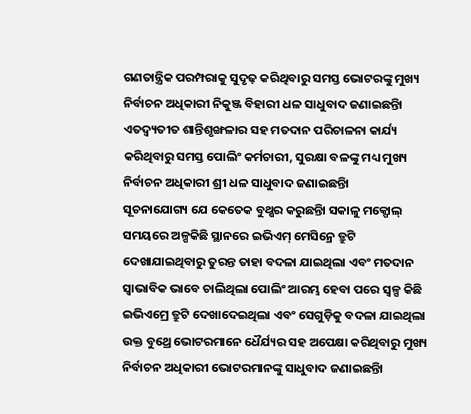ଗଣତାନ୍ତ୍ରିକ ପରମ୍ପରାକୁ ସୁଦୃଢ଼ କରିଥିବାରୁ ସମସ୍ତ ଭୋଟରଙ୍କୁ ମୁଖ୍ୟ ନିର୍ବାଚନ ଅଧିକାରୀ ନିକୁଞ୍ଜ ବିହାରୀ ଧଳ ସାଧୁବାଦ ଜଣାଇଛନ୍ତିା ଏତଦ୍ବ୍ୟତୀତ ଶାନ୍ତିଶୃଙ୍ଖଳାର ସହ ମତଦାନ ପରିଚାଳନା କାର୍ଯ୍ୟ କରିଥିବାରୁ ସମସ୍ତ ପୋଲିଂ କର୍ମଚାରୀ, ସୁରକ୍ଷା ବଳଙ୍କୁ ମଧ୍ୟ ମୁଖ୍ୟ ନିର୍ବାଚନ ଅଧିକାରୀ ଶ୍ରୀ ଧଳ ସାଧୁବାଦ ଜଣାଇଛନ୍ତିା
ସୂଚନାଯୋଗ୍ୟ ଯେ କେତେକ ବୁଥ୍ଷର କରୁଛନ୍ତିା ସକାଳୁ ମକ୍ପୋଲ୍ ସମୟରେ ଅଳ୍ପକିଛି ସ୍ଥାନରେ ଇଭିଏମ୍ ମେସିନ୍ରେ ତ୍ରୁଟି ଦେଖାଯାଇଥିବାରୁ ତୁରନ୍ତ ତାହା ବଦଳା ଯାଇଥିଲା ଏବଂ ମତଦାନ ସ୍ୱାଭାବିକ ଭାବେ ଚାଲିଥିଲା ପୋଲିଂ ଆରମ୍ଭ ହେବା ପରେ ସ୍ୱଳ୍ପ କିଛି ଇଭିଏମ୍ରେ ତ୍ରୁଟି ଦେଖାଦେଇଥିଲା ଏବଂ ସେଗୁଡ଼ିକୁ ବଦଳା ଯାଇଥିଲା ଉକ୍ତ ବୁଥ୍ରେ ଭୋଟରମାନେ ଧୈର୍ଯ୍ୟର ସହ ଅପେକ୍ଷା କରିଥିବାରୁ ମୁଖ୍ୟ ନିର୍ବାଚନ ଅଧିକାରୀ ଭୋଟରମାନଙ୍କୁ ସାଧୁବାଦ ଜଣାଇଛନ୍ତିା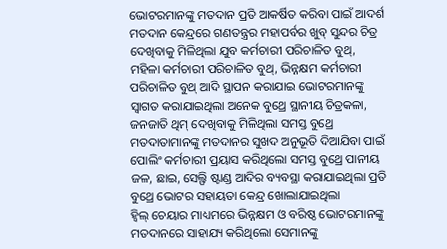ଭୋଟରମାନଙ୍କୁ ମତଦାନ ପ୍ରତି ଆକର୍ଷିତ କରିବା ପାଇଁ ଆଦର୍ଶ ମତଦାନ କେନ୍ଦ୍ରରେ ଗଣତନ୍ତ୍ରର ମହାପର୍ବର ଖୁବ୍ ସୁନ୍ଦର ଚିତ୍ର ଦେଖିବାକୁ ମିଳିଥିଲା ଯୁବ କର୍ମଚାରୀ ପରିଚାଳିତ ବୁଥ୍, ମହିଳା କର୍ମଚାରୀ ପରିଚାଳିତ ବୁଥ୍, ଭିନ୍ନକ୍ଷମ କର୍ମଚାରୀ ପରିଚାଳିତ ବୁଥ୍ ଆଦି ସ୍ଥାପନ କରାଯାଇ ଭୋଟରମାନଙ୍କୁ ସ୍ୱାଗତ କରାଯାଇଥିଲା ଅନେକ ବୁଥ୍ରେ ସ୍ଥାନୀୟ ଚିତ୍ରକଳା, ଜନଜାତି ଥିମ୍ ଦେଖିବାକୁ ମିଳିଥିଲା ସମସ୍ତ ବୁଥ୍ରେ ମତଦାତାମାନଙ୍କୁ ମତଦାନର ସୁଖଦ ଅନୁଭୂତି ଦିଆଯିବା ପାଇଁ ପୋଲିଂ କର୍ମଚାରୀ ପ୍ରୟାସ କରିଥିଲୋ ସମସ୍ତ ବୁଥ୍ରେ ପାନୀୟ ଜଳ, ଛାଇ, ସେଲ୍ଫି ଷ୍ଟାଣ୍ଡ ଆଦିର ବ୍ୟବସ୍ଥା କରାଯାଇଥିଲା ପ୍ରତି ବୁଥ୍ରେ ଭୋଟର ସହାୟତା କେନ୍ଦ୍ର ଖୋଲାଯାଇଥିଲା
ହ୍ୱିଲ୍ ଚେୟାର ମାଧ୍ୟମରେ ଭିନ୍ନକ୍ଷମ ଓ ବରିଷ୍ଠ ଭୋଟରମାନଙ୍କୁ ମତଦାନରେ ସାହାଯ୍ୟ କରିଥିଲୋ ସେମାନଙ୍କୁ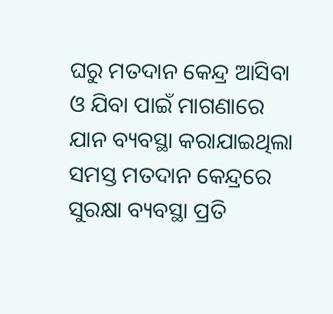ଘରୁ ମତଦାନ କେନ୍ଦ୍ର ଆସିବା ଓ ଯିବା ପାଇଁ ମାଗଣାରେ ଯାନ ବ୍ୟବସ୍ଥା କରାଯାଇଥିଲା ସମସ୍ତ ମତଦାନ କେନ୍ଦ୍ରରେ ସୁରକ୍ଷା ବ୍ୟବସ୍ଥା ପ୍ରତି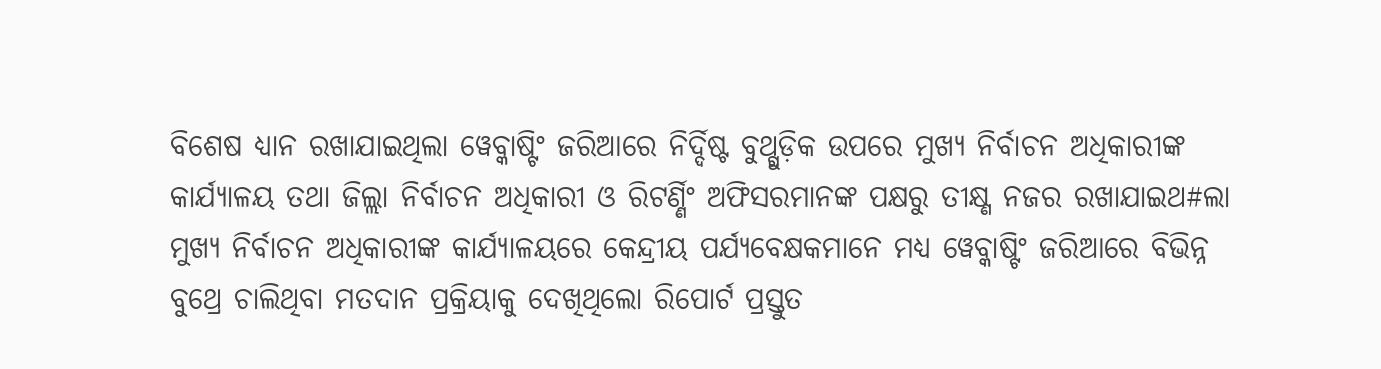ବିଶେଷ ଧ୍ୟାନ ରଖାଯାଇଥିଲା ୱେବ୍କାଷ୍ଟିଂ ଜରିଆରେ ନିର୍ଦ୍ଦିଷ୍ଟ ବୁଥ୍ଗୁଡ଼ିକ ଉପରେ ମୁଖ୍ୟ ନିର୍ବାଚନ ଅଧିକାରୀଙ୍କ କାର୍ଯ୍ୟାଳୟ ତଥା ଜିଲ୍ଲା ନିର୍ବାଚନ ଅଧିକାରୀ ଓ ରିଟର୍ଣ୍ଣିଂ ଅଫିସରମାନଙ୍କ ପକ୍ଷରୁ ତୀକ୍ଷ୍ଣ ନଜର ରଖାଯାଇଥ#ଲା ମୁଖ୍ୟ ନିର୍ବାଚନ ଅଧିକାରୀଙ୍କ କାର୍ଯ୍ୟାଳୟରେ କେନ୍ଦ୍ରୀୟ ପର୍ଯ୍ୟବେକ୍ଷକମାନେ ମଧ୍ୟ ୱେବ୍କାଷ୍ଟିଂ ଜରିଆରେ ବିଭିନ୍ନ ବୁଥ୍ରେ ଚାଲିଥିବା ମତଦାନ ପ୍ରକ୍ରିୟାକୁ ଦେଖିଥିଲୋ ରିପୋର୍ଟ ପ୍ରସ୍ତୁତ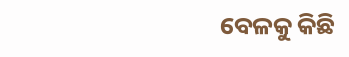ବେଳକୁ କିଛି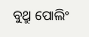ବୁଥ୍ରୁ ପୋଲିଂ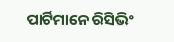ପାର୍ଟିମାନେ ରିସିଭିଂ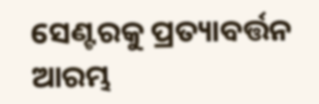ସେଣ୍ଟରକୁ ପ୍ରତ୍ୟାବର୍ତ୍ତନ ଆରମ୍ଭ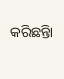କରିଛନ୍ତିା